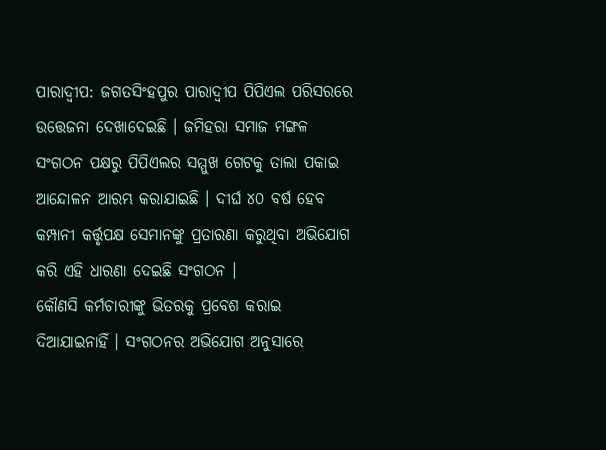ପାରାଦ୍ବୀପ: ଜଗତସିଂହପୁର ପାରାଦ୍ବୀପ ପିପିଏଲ ପରିସରରେ ଉତ୍ତେଜନା ଦେଖାଦେଇଛି । ଜମିହରା ସମାଜ ମଙ୍ଗଳ ସଂଗଠନ ପକ୍ଷରୁ ପିପିଏଲର ସମ୍ମୁଖ ଗେଟକୁ ତାଲା ପକାଇ ଆନ୍ଦୋଳନ ଆରମ୍ଭ କରାଯାଇଛି । ଦୀର୍ଘ ୪୦ ବର୍ଷ ହେବ କମ୍ପାନୀ କର୍ତ୍ତୃପକ୍ଷ ସେମାନଙ୍କୁ ପ୍ରତାରଣା କରୁଥିବା ଅଭିଯୋଗ କରି ଏହି ଧାରଣା ଦେଇଛି ସଂଗଠନ ।
କୌଣସି କର୍ମଚାରୀଙ୍କୁ ଭିତରକୁ ପ୍ରବେଶ କରାଇ ଦିଆଯାଇନାହିଁ । ସଂଗଠନର ଅଭିଯୋଗ ଅନୁସାରେ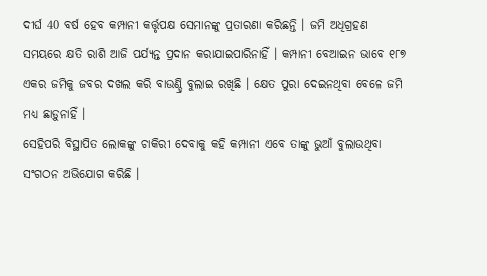ଦୀର୍ଘ 40 ବର୍ଷ ହେବ କମ୍ପାନୀ କର୍ତ୍ତୃପକ୍ଷ ସେମାନଙ୍କୁ ପ୍ରତାରଣା କରିଛନ୍ତି । ଜମି ଅଧିଗ୍ରହଣ ସମୟରେ କ୍ଷତି ରାଶି ଆଜି ପର୍ଯ୍ୟନ୍ତ ପ୍ରଦାନ କରାଯାଇପାରିନାହିଁ । କମ୍ପାନୀ ବେଆଇନ ଭାବେ ୧୮୭ ଏକର ଜମିକୁ ଜବର ଦଖଲ କରି ବାଉଣ୍ଡ୍ରି ବୁଲାଇ ରଖିଛି । କ୍ଷେତ ପୁରା ଦେଇନଥିବା ବେଳେ ଜମି ମଧ୍ୟ ଛାଡ଼ୁନାହିଁ ।
ସେହିପରି ବିସ୍ଥାପିତ ଲୋକଙ୍କୁ ଚାକିରୀ ଦେବାକୁ କହି କମ୍ପାନୀ ଏବେ ତାଙ୍କୁ ଭୁଆଁ ବୁଲାଉଥିବା ସଂଗଠନ ଅଭିଯୋଗ କରିଛି ।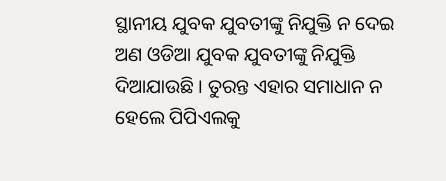ସ୍ଥାନୀୟ ଯୁବକ ଯୁବତୀଙ୍କୁ ନିଯୁକ୍ତି ନ ଦେଇ ଅଣ ଓଡିଆ ଯୁବକ ଯୁବତୀଙ୍କୁ ନିଯୁକ୍ତି ଦିଆଯାଉଛି । ତୁରନ୍ତ ଏହାର ସମାଧାନ ନ ହେଲେ ପିପିଏଲକୁ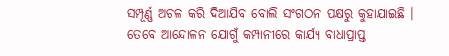ସମ୍ପୂର୍ଣ୍ଣ ଅଚଳ କରି ଦିଆଯିବ ବୋଲି ସଂଗଠନ ପକ୍ଷରୁ କୁହାଯାଇଛି । ତେବେ ଆନ୍ଦୋଳନ ଯୋଗୁଁ କମ୍ପାନୀରେ କାର୍ଯ୍ୟ ବାଧାପ୍ରାପ୍ତ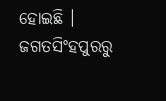ହୋଇଛି ।
ଜଗତସିଂହପୁରରୁ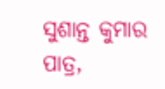ସୁଶାନ୍ତ କୁମାର ପାତ୍ର,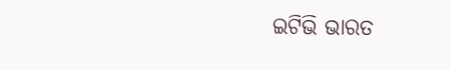ଇଟିଭି ଭାରତ